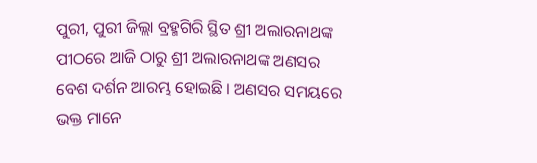ପୁରୀ, ପୁରୀ ଜିଲ୍ଲା ବ୍ରହ୍ମଗିରି ସ୍ଥିତ ଶ୍ରୀ ଅଲାରନାଥଙ୍କ ପୀଠରେ ଆଜି ଠାରୁ ଶ୍ରୀ ଅଲାରନାଥଙ୍କ ଅଣସର ବେଶ ଦର୍ଶନ ଆରମ୍ଭ ହୋଇଛି । ଅଣସର ସମୟରେ ଭକ୍ତ ମାନେ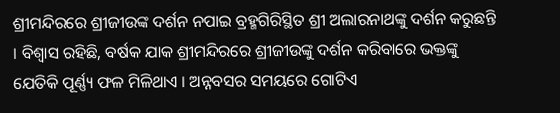ଶ୍ରୀମନ୍ଦିରରେ ଶ୍ରୀଜୀଉଙ୍କ ଦର୍ଶନ ନପାଇ ବ୍ରହ୍ମଗିରିସ୍ଥିତ ଶ୍ରୀ ଅଲାରନାଥଙ୍କୁ ଦର୍ଶନ କରୁଛନ୍ତି । ବିଶ୍ଵାସ ରହିଛି, ବର୍ଷକ ଯାକ ଶ୍ରୀମନ୍ଦିରରେ ଶ୍ରୀଜୀଉଙ୍କୁ ଦର୍ଶନ କରିବାରେ ଭକ୍ତଙ୍କୁ ଯେତିକି ପୂର୍ଣ୍ଣ୍ୟ ଫଳ ମିଳିଥାଏ । ଅନ୍ନବସର ସମୟରେ ଗୋଟିଏ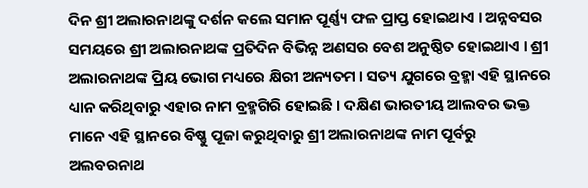ଦିନ ଶ୍ରୀ ଅଲାରନାଥଙ୍କୁ ଦର୍ଶନ କଲେ ସମାନ ପୂର୍ଣ୍ଣ୍ୟ ଫଳ ପ୍ରାପ୍ତ ହୋଇଥାଏ । ଅନ୍ନବସର ସମୟରେ ଶ୍ରୀ ଅଲାରନାଥଙ୍କ ପ୍ରତିଦିନ ବିଭିନ୍ନ ଅଣସର ବେଶ ଅନୁଷ୍ଠିତ ହୋଇଥାଏ । ଶ୍ରୀ ଅଲାରନାଥଙ୍କ ପ୍ରିୟ ଭୋଗ ମଧ୍ୟରେ କ୍ଷିରୀ ଅନ୍ୟତମ । ସତ୍ୟ ଯୁଗରେ ବ୍ରହ୍ମା ଏହି ସ୍ଥାନରେ ଧ୍ୟାନ କରିଥିବାରୁ ଏହାର ନାମ ବ୍ରହ୍ମଗିରି ହୋଇଛି । ଦକ୍ଷିଣ ଭାରତୀୟ ଆଲବର ଭକ୍ତ ମାନେ ଏହି ସ୍ଥାନରେ ବିଷ୍ଣୁ ପୂଜା କରୁଥିବାରୁ ଶ୍ରୀ ଅଲାରନାଥଙ୍କ ନାମ ପୂର୍ବରୁ ଅଲବରନାଥ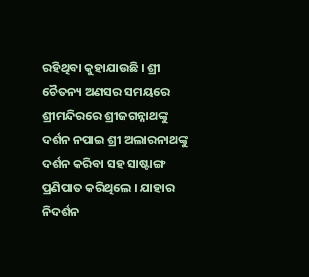ରହିଥିବା କୁହାଯାଉଛି । ଶ୍ରୀ ଚୈତନ୍ୟ ଅଣସର ସମୟରେ ଶ୍ରୀମନ୍ଦିରରେ ଶ୍ରୀଜଗନ୍ନାଥଙ୍କୁ ଦର୍ଶନ ନପାଇ ଶ୍ରୀ ଅଲାରନାଥଙ୍କୁ ଦର୍ଶନ କରିବା ସହ ସାଷ୍ଟାଙ୍ଗ ପ୍ରଣିପାତ କରିଥିଲେ । ଯାହାର ନିଦର୍ଶନ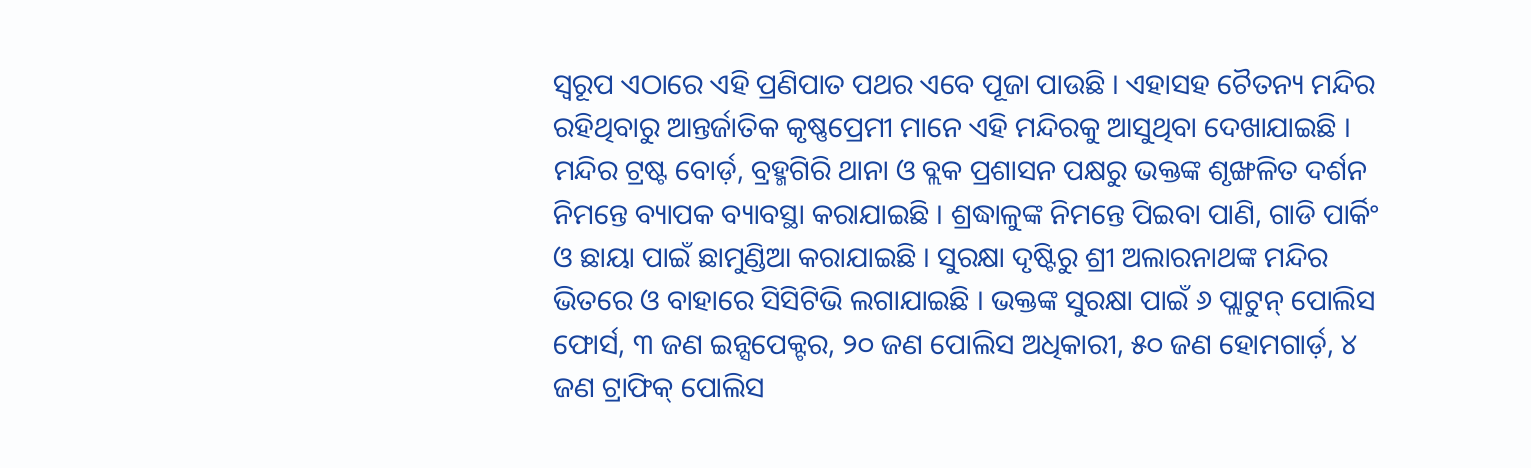ସ୍ଵରୂପ ଏଠାରେ ଏହି ପ୍ରଣିପାତ ପଥର ଏବେ ପୂଜା ପାଉଛି । ଏହାସହ ଚୈତନ୍ୟ ମନ୍ଦିର ରହିଥିବାରୁ ଆନ୍ତର୍ଜାତିକ କୃଷ୍ଣପ୍ରେମୀ ମାନେ ଏହି ମନ୍ଦିରକୁ ଆସୁଥିବା ଦେଖାଯାଇଛି ।
ମନ୍ଦିର ଟ୍ରଷ୍ଟ ବୋର୍ଡ଼, ବ୍ରହ୍ମଗିରି ଥାନା ଓ ବ୍ଲକ ପ୍ରଶାସନ ପକ୍ଷରୁ ଭକ୍ତଙ୍କ ଶୃଙ୍ଖଳିତ ଦର୍ଶନ ନିମନ୍ତେ ବ୍ୟାପକ ବ୍ୟାବସ୍ଥା କରାଯାଇଛି । ଶ୍ରଦ୍ଧାଳୁଙ୍କ ନିମନ୍ତେ ପିଇବା ପାଣି, ଗାଡି ପାର୍କିଂ ଓ ଛାୟା ପାଇଁ ଛାମୁଣ୍ଡିଆ କରାଯାଇଛି । ସୁରକ୍ଷା ଦୃଷ୍ଟିରୁ ଶ୍ରୀ ଅଲାରନାଥଙ୍କ ମନ୍ଦିର ଭିତରେ ଓ ବାହାରେ ସିସିଟିଭି ଲଗାଯାଇଛି । ଭକ୍ତଙ୍କ ସୁରକ୍ଷା ପାଇଁ ୬ ପ୍ଲାଟୁନ୍ ପୋଲିସ ଫୋର୍ସ, ୩ ଜଣ ଇନ୍ସପେକ୍ଟର, ୨୦ ଜଣ ପୋଲିସ ଅଧିକାରୀ, ୫୦ ଜଣ ହୋମଗାର୍ଡ଼, ୪ ଜଣ ଟ୍ରାଫିକ୍ ପୋଲିସ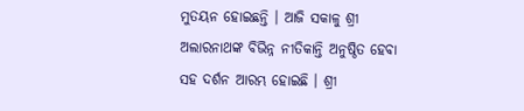ମୁତୟନ ହୋଇଛନ୍ତି । ଆଜି ସକାଳୁ ଶ୍ରୀ ଅଲାରନାଥଙ୍କ ବିଭିନ୍ନ ନୀତିକାନ୍ତି ଅନୁଷ୍ଠିତ ହେବା ସହ ଦର୍ଶନ ଆରମ୍ଭ ହୋଇଛି । ଶ୍ରୀ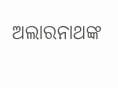ଅଲାରନାଥଙ୍କ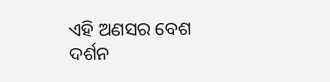ଏହି ଅଣସର ବେଶ ଦର୍ଶନ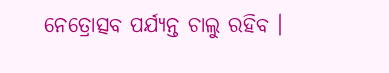ନେତ୍ରୋତ୍ସବ ପର୍ଯ୍ୟନ୍ତ ଚାଲୁ ରହିବ ।